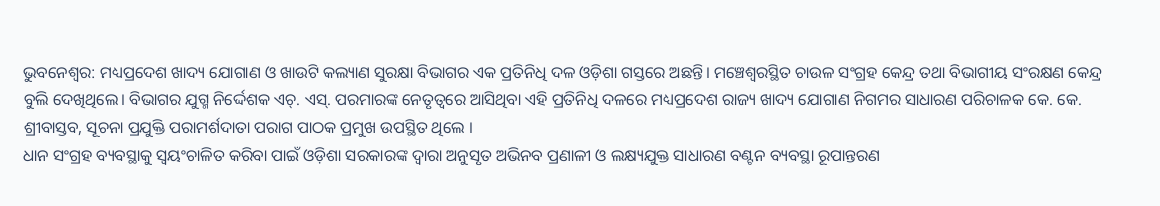ଭୁବନେଶ୍ୱର: ମଧ୍ୟପ୍ରଦେଶ ଖାଦ୍ୟ ଯୋଗାଣ ଓ ଖାଉଟି କଲ୍ୟାଣ ସୁରକ୍ଷା ବିଭାଗର ଏକ ପ୍ରତିନିଧି ଦଳ ଓଡ଼ିଶା ଗସ୍ତରେ ଅଛନ୍ତି। ମଞ୍ଚେଶ୍ୱରସ୍ଥିତ ଚାଉଳ ସଂଗ୍ରହ କେନ୍ଦ୍ର ତଥା ବିଭାଗୀୟ ସଂରକ୍ଷଣ କେନ୍ଦ୍ର ବୁଲି ଦେଖିଥିଲେ। ବିଭାଗର ଯୁଗ୍ମ ନିର୍ଦ୍ଦେଶକ ଏଚ୍. ଏସ୍. ପରମାରଙ୍କ ନେତୃତ୍ୱରେ ଆସିଥିବା ଏହି ପ୍ରତିନିଧି ଦଳରେ ମଧ୍ୟପ୍ରଦେଶ ରାଜ୍ୟ ଖାଦ୍ୟ ଯୋଗାଣ ନିଗମର ସାଧାରଣ ପରିଚାଳକ କେ. କେ. ଶ୍ରୀବାସ୍ତବ, ସୂଚନା ପ୍ରଯୁକ୍ତି ପରାମର୍ଶଦାତା ପରାଗ ପାଠକ ପ୍ରମୁଖ ଉପସ୍ଥିତ ଥିଲେ ।
ଧାନ ସଂଗ୍ରହ ବ୍ୟବସ୍ଥାକୁ ସ୍ୱୟଂଚାଳିତ କରିବା ପାଇଁ ଓଡ଼ିଶା ସରକାରଙ୍କ ଦ୍ୱାରା ଅନୁସୃତ ଅଭିନବ ପ୍ରଣାଳୀ ଓ ଲକ୍ଷ୍ୟଯୁକ୍ତ ସାଧାରଣ ବଣ୍ଟନ ବ୍ୟବସ୍ଥା ରୂପାନ୍ତରଣ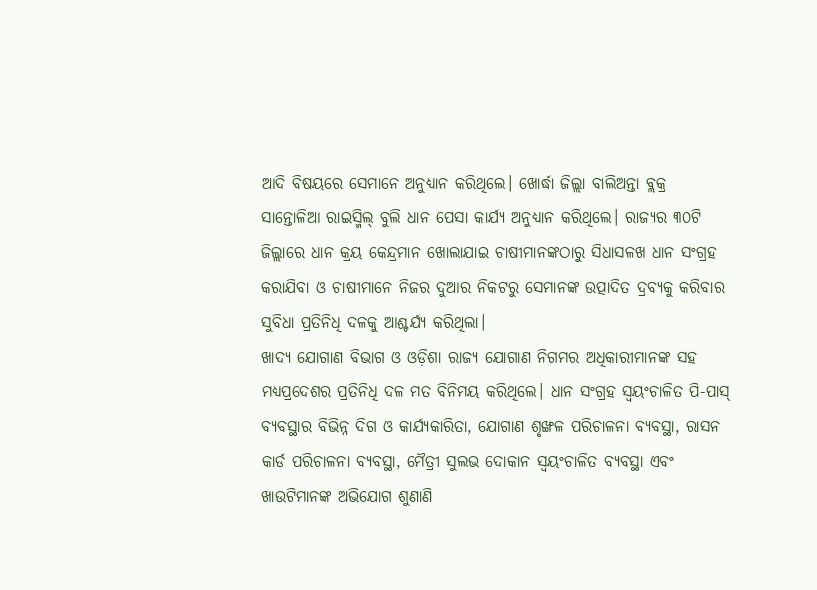ଆଦି ବିଷୟରେ ସେମାନେ ଅନୁଧ୍ୟାନ କରିଥିଲେ। ଖୋର୍ଦ୍ଧା ଜିଲ୍ଲା ବାଲିଅନ୍ତା ବ୍ଲକ୍ର ସାନ୍ତୋଳିଆ ରାଇସ୍ମିଲ୍ ବୁଲି ଧାନ ପେସା କାର୍ଯ୍ୟ ଅନୁଧ୍ୟାନ କରିଥିଲେ। ରାଜ୍ୟର ୩୦ଟି ଜିଲ୍ଲାରେ ଧାନ କ୍ରୟ କେନ୍ଦ୍ରମାନ ଖୋଲାଯାଇ ଚାଷୀମାନଙ୍କଠାରୁ ସିଧାସଳଖ ଧାନ ସଂଗ୍ରହ କରାଯିବା ଓ ଚାଷୀମାନେ ନିଜର ଦୁଆର ନିକଟରୁ ସେମାନଙ୍କ ଉତ୍ପାଦିତ ଦ୍ରବ୍ୟକୁ କରିବାର ସୁବିଧା ପ୍ରତିନିଧି ଦଳକୁ ଆଶ୍ଚର୍ଯ୍ୟ କରିଥିଲା।
ଖାଦ୍ୟ ଯୋଗାଣ ବିଭାଗ ଓ ଓଡ଼ିଶା ରାଜ୍ୟ ଯୋଗାଣ ନିଗମର ଅଧିକାରୀମାନଙ୍କ ସହ ମଧ୍ୟପ୍ରଦେଶର ପ୍ରତିନିଧି ଦଳ ମତ ବିନିମୟ କରିଥିଲେ। ଧାନ ସଂଗ୍ରହ ସ୍ୱୟଂଚାଳିତ ପି-ପାସ୍ ବ୍ୟବସ୍ଥାର ବିଭିନ୍ନ ଦିଗ ଓ କାର୍ଯ୍ୟକାରିତା, ଯୋଗାଣ ଶୃଙ୍ଖଳ ପରିଚାଳନା ବ୍ୟବସ୍ଥା, ରାସନ କାର୍ଡ ପରିଚାଳନା ବ୍ୟବସ୍ଥା, ମୈତ୍ରୀ ସୁଲଭ ଦୋକାନ ସ୍ୱୟଂଚାଳିତ ବ୍ୟବସ୍ଥା ଏବଂ ଖାଉଟିମାନଙ୍କ ଅଭିଯୋଗ ଶୁଣାଣି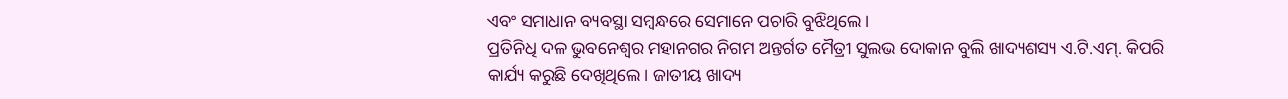ଏବଂ ସମାଧାନ ବ୍ୟବସ୍ଥା ସମ୍ବନ୍ଧରେ ସେମାନେ ପଚାରି ବୁଝିଥିଲେ।
ପ୍ରତିନିଧି ଦଳ ଭୁବନେଶ୍ୱର ମହାନଗର ନିଗମ ଅନ୍ତର୍ଗତ ମୈତ୍ରୀ ସୁଲଭ ଦୋକାନ ବୁଲି ଖାଦ୍ୟଶସ୍ୟ ଏ.ଟି.ଏମ୍. କିପରି କାର୍ଯ୍ୟ କରୁଛି ଦେଖିଥିଲେ। ଜାତୀୟ ଖାଦ୍ୟ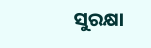ସୁରକ୍ଷା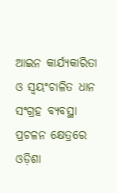ଆଇନ କାର୍ଯ୍ୟକାରିତା ଓ ସ୍ୱୟଂଚାଳିତ ଧାନ ସଂଗ୍ରହ ବ୍ୟବସ୍ଥା ପ୍ରଚଳନ କ୍ଷେତ୍ରରେ ଓଡ଼ିଶା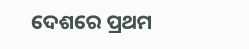ଦେଶରେ ପ୍ରଥମ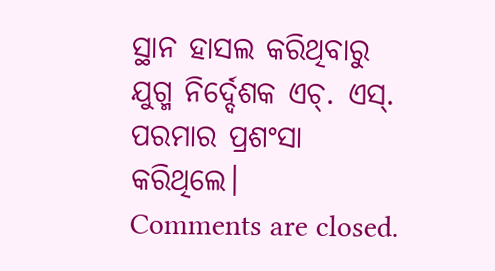ସ୍ଥାନ ହାସଲ କରିଥିବାରୁ ଯୁଗ୍ମ ନିର୍ଦ୍ଦେଶକ ଏଚ୍. ଏସ୍. ପରମାର ପ୍ରଶଂସା କରିଥିଲେ।
Comments are closed.